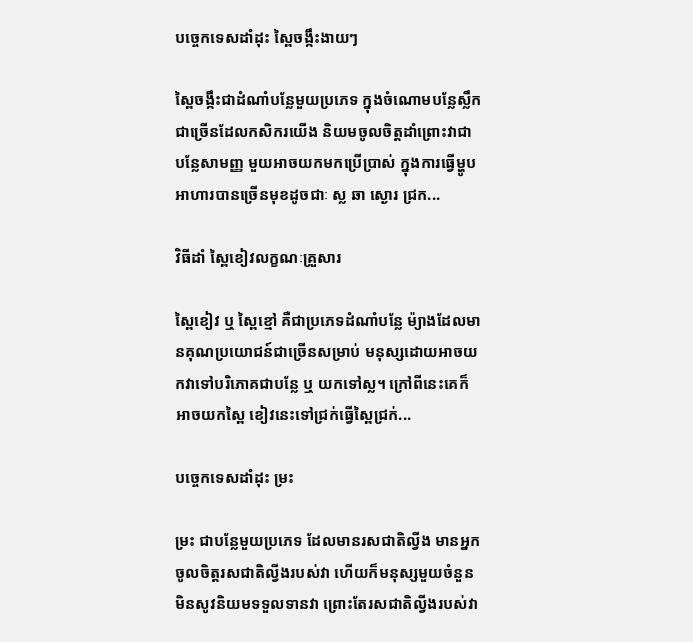បច្ចេកទេសដាំដុះ ស្ពៃចង្កឹះងាយៗ

ស្ពៃចង្កឹះជាដំណាំបន្លែមួយប្រភេទ ក្នុងចំណោមបន្លែស្លឹកជាច្រើនដែលកសិករយើង និយមចូលចិត្តដាំព្រោះវាជា បន្លែសាមញ្ញ មួយអាចយកមកប្រើប្រាស់ ក្នុងការធ្វើម្ហូបអាហារបានច្រើនមុខដូចជាៈ ស្ល ឆា ស្ងោរ ជ្រក...

វិធីដាំ ស្ពៃខៀវលក្ខណៈគ្រួសារ

ស្ពៃខៀវ ឬ ស្ពៃខ្មៅ គឺជាប្រភេទដំណាំបន្លែ ម៉្យាងដែលមានគុណប្រយោជន៍ជាច្រើនសម្រាប់ មនុស្សដោយអាចយកវាទៅបរិភោគជាបន្លែ ឬ យកទៅស្ល។ ក្រៅពីនេះគេក៏អាចយកស្ពៃ ខៀវនេះទៅជ្រក់ធ្វើស្ពៃជ្រក់...

បច្ចេកទេសដាំដុះ ម្រះ

ម្រះ ជាបន្លែមួយប្រភេទ ដែលមានរសជាតិល្វីង មានអ្នកចូលចិត្តរសជាតិល្វីងរបស់វា ហើយក៏មនុស្សមួយចំនួន មិនសូវនិយមទទួលទានវា ព្រោះតែរសជាតិល្វីងរបស់វា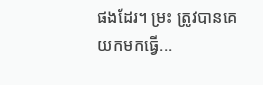ផងដែរ។ ម្រះ ត្រូវបានគេ យកមកធ្វើ...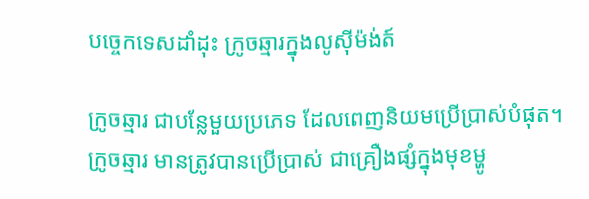បច្ចេកទេសដាំដុះ ក្រូចឆ្មារក្នុងលូស៊ីម៉ង់ត៍

ក្រូចឆ្មារ ជាបន្លែមួយប្រភេទ ដែលពេញនិយមប្រើប្រាស់បំផុត។ ក្រូចឆ្មារ មានត្រូវបានប្រើប្រាស់ ជាគ្រឿងផ្សំក្នុងមុខម្ហូ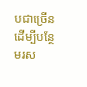បជាច្រើន ដើម្បីបន្ថែមរស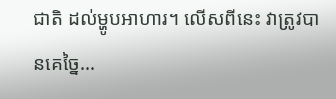ជាតិ ដល់ម្ហូបអាហារ។ លើសពីនេះ វាត្រូវបានគេច្នៃ...